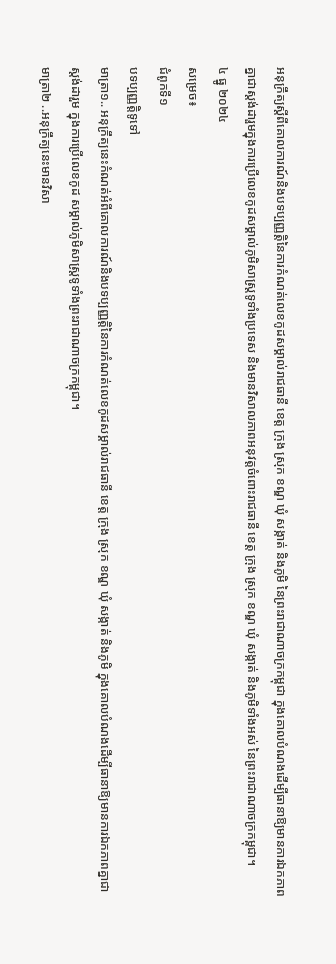អនុក្រឹត្យស្តីពីគោលការណ៍និងបទប្បញ្ញត្តិនៃការកំណត់លេខកូដសម្គាល់រាជធានី ខេត្ត ក្រុង ស្រុក ខណ្ឌ ឃុំ សង្កាត់ និងភូមិ នៃព្រះរាជាណាចក្រកម្ពុជា ក្នុងគោលបំណងដើម្បីធានាឱ្យមានការឯកភាពគ្នាជាស្តង់ដារួមក្នុងការប្រើលេខកូដសម្គាល់ភូមិសាស្ត្រទូទាំងប្រទេស និងមានវិសាលភាពអនុវត្តចំពោះរាជធានី ខេត្ត ក្រុង ស្រុក ខណ្ឌ ឃុំ សង្កាត់ និងភូមិទាំងអស់ នៃព្រះរាជាណាចក្រកម្ពុជា។
៤ ធ្នូ ២០២៤
សម្រេច៖
ជំពូកទី១
បទប្បញ្ញត្តិទូទៅ
មាត្រា១.. អនុក្រឹត្យនេះកំណត់អំពីគោលការណ៍និងបទប្បញ្ញត្តិនៃការកំណត់លេខកូដសម្គាល់រាជធានី ខេត្ត ក្រុង ស្រុក ខណ្ឌ ឃុំ សង្កាត់ និងភូមិ ក្នុងគោលបំណងដើម្បីធានាឱ្យមានការឯកភាពគ្នាជាស្តង់ដារួម ក្នុងការប្រើលេខកូដ សម្គាល់ភូមិសាស្ត្រទូទាំងព្រះរាជាណាចក្រកម្ពុជា។
មាត្រា២ ..អនុក្រឹត្យនេះមានវិសា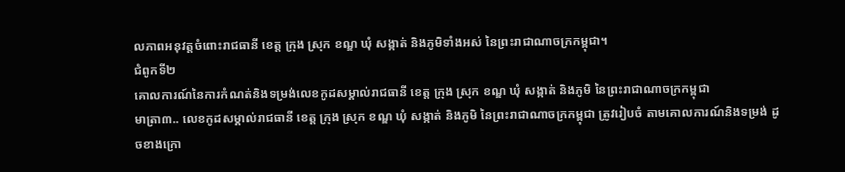លភាពអនុវត្តចំពោះរាជធានី ខេត្ត ក្រុង ស្រុក ខណ្ឌ ឃុំ សង្កាត់ និងភូមិទាំងអស់ នៃព្រះរាជាណាចក្រកម្ពុជា។
ជំពូកទី២
គោលការណ៍នៃការកំណត់និងទម្រង់លេខកូដសម្គាល់រាជធានី ខេត្ត ក្រុង ស្រុក ខណ្ឌ ឃុំ សង្កាត់ និងភូមិ នៃព្រះរាជាណាចក្រកម្ពុជា
មាត្រា៣.. លេខកូដសម្គាល់រាជធានី ខេត្ត ក្រុង ស្រុក ខណ្ឌ ឃុំ សង្កាត់ និងភូមិ នៃព្រះរាជាណាចក្រកម្ពុជា ត្រូវរៀបចំ តាមគោលការណ៍និងទម្រង់ ដូចខាងក្រោ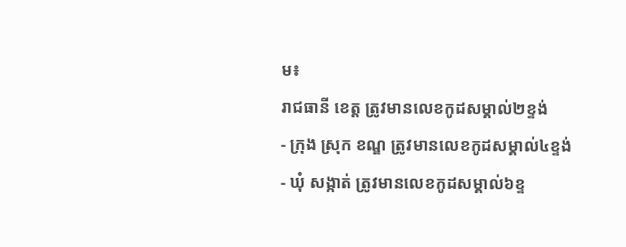ម៖
រាជធានី ខេត្ត ត្រូវមានលេខកូដសម្គាល់២ខ្ទង់
- ក្រុង ស្រុក ខណ្ឌ ត្រូវមានលេខកូដសម្គាល់៤ខ្ទង់
- ឃុំ សង្កាត់ ត្រូវមានលេខកូដសម្គាល់៦ខ្ទ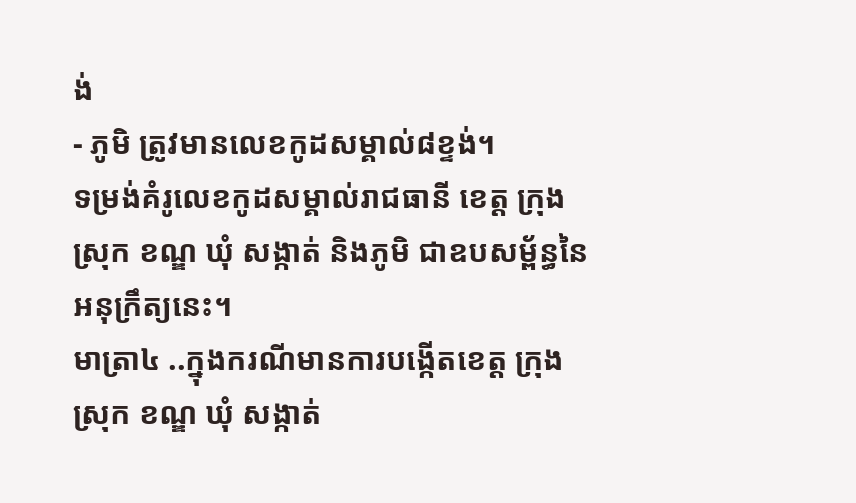ង់
- ភូមិ ត្រូវមានលេខកូដសម្គាល់៨ខ្ទង់។
ទម្រង់គំរូលេខកូដសម្គាល់រាជធានី ខេត្ត ក្រុង ស្រុក ខណ្ឌ ឃុំ សង្កាត់ និងភូមិ ជាឧបសម្ព័ន្ធនៃអនុក្រឹត្យនេះ។
មាត្រា៤ ..ក្នុងករណីមានការបង្កើតខេត្ត ក្រុង ស្រុក ខណ្ឌ ឃុំ សង្កាត់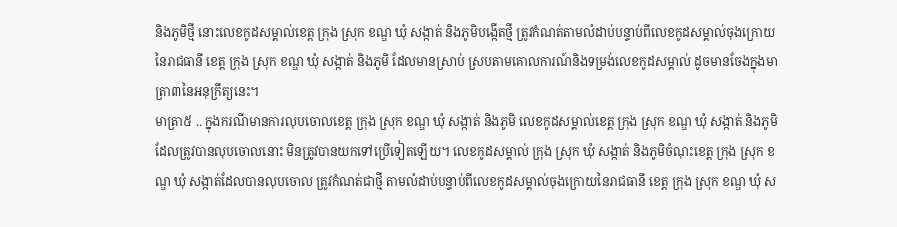និងភូមិថ្មី នោះលេខកូដសម្គាល់ខេត្ត ក្រុង ស្រុក ខណ្ឌ ឃុំ សង្កាត់ និងភូមិបង្កើតថ្មី ត្រូវកំណត់តាមលំដាប់បន្ទាប់ពីលេខកូដសម្គាល់ចុងក្រោយនៃរាជធានី ខេត្ត ក្រុង ស្រុក ខណ្ឌ ឃុំ សង្កាត់ និងភូមិ ដែលមានស្រាប់ ស្របតាមគោលការណ៍និងទម្រង់លេខកូដសម្គាល់ ដូចមានចែងក្នុងមាត្រា៣នៃអនុក្រឹត្យនេះ។
មាត្រា៥ .. ក្នុងករណីមានការលុបចោលខេត្ត ក្រុង ស្រុក ខណ្ឌ ឃុំ សង្កាត់ និងភូមិ លេខកូដសម្គាល់ខេត្ត ក្រុង ស្រុក ខណ្ឌ ឃុំ សង្កាត់ និងភូមិដែលត្រូវបានលុបចោលនោះ មិនត្រូវបានយកទៅប្រើទៀតឡើយ។ លេខកូដសម្គាល់ ក្រុង ស្រុក ឃុំ សង្កាត់ និងភូមិចំណុះខេត្ត ក្រុង ស្រុក ខណ្ឌ ឃុំ សង្កាត់ដែលបានលុបចោល ត្រូវកំណត់ជាថ្មី តាមលំដាប់បន្ទាប់ពីលេខកូដសម្គាល់ចុងក្រោយនៃរាជធានី ខេត្ត ក្រុង ស្រុក ខណ្ឌ ឃុំ ស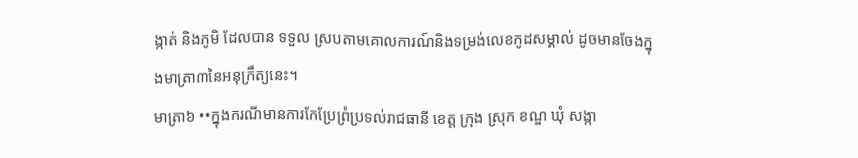ង្កាត់ និងភូមិ ដែលបាន ទទួល ស្របតាមគោលការណ៍និងទម្រង់លេខកូដសម្គាល់ ដូចមានចែងក្នុងមាត្រា៣នៃអនុក្រឹត្យនេះ។
មាត្រា៦ ••ក្នុងករណីមានការកែប្រែព្រំប្រទល់រាជធានី ខេត្ត ក្រុង ស្រុក ខណ្ឌ ឃុំ សង្កា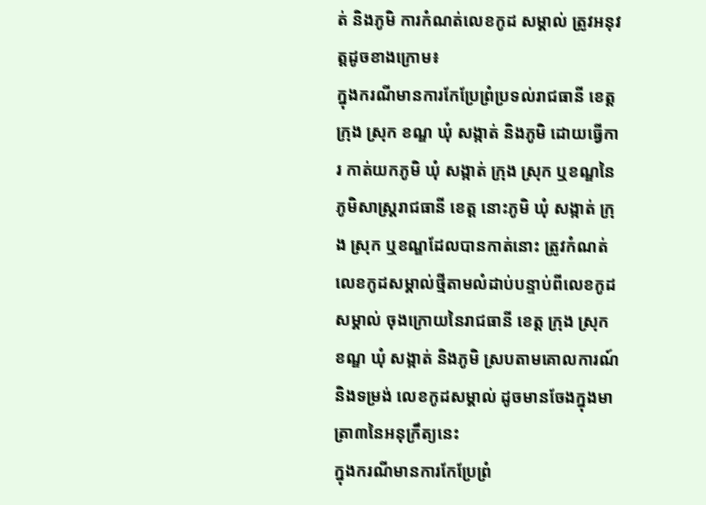ត់ និងភូមិ ការកំណត់លេខកូដ សម្គាល់ ត្រូវអនុវត្តដូចខាងក្រោម៖
ក្នុងករណីមានការកែប្រែព្រំប្រទល់រាជធានី ខេត្ត ក្រុង ស្រុក ខណ្ឌ ឃុំ សង្កាត់ និងភូមិ ដោយធ្វើការ កាត់យកភូមិ ឃុំ សង្កាត់ ក្រុង ស្រុក ឬខណ្ឌនៃភូមិសាស្រ្តរាជធានី ខេត្ត នោះភូមិ ឃុំ សង្កាត់ ក្រុង ស្រុក ឬខណ្ឌដែលបានកាត់នោះ ត្រូវកំណត់លេខកូដសម្គាល់ថ្មីតាមលំដាប់បន្ទាប់ពីលេខកូដសម្គាល់ ចុងក្រោយនៃរាជធានី ខេត្ត ក្រុង ស្រុក ខណ្ឌ ឃុំ សង្កាត់ និងភូមិ ស្របតាមគោលការណ៍និងទម្រង់ លេខកូដសម្គាល់ ដូចមានចែងក្នុងមាត្រា៣នៃអនុក្រឹត្យនេះ
ក្នុងករណីមានការកែប្រែព្រំ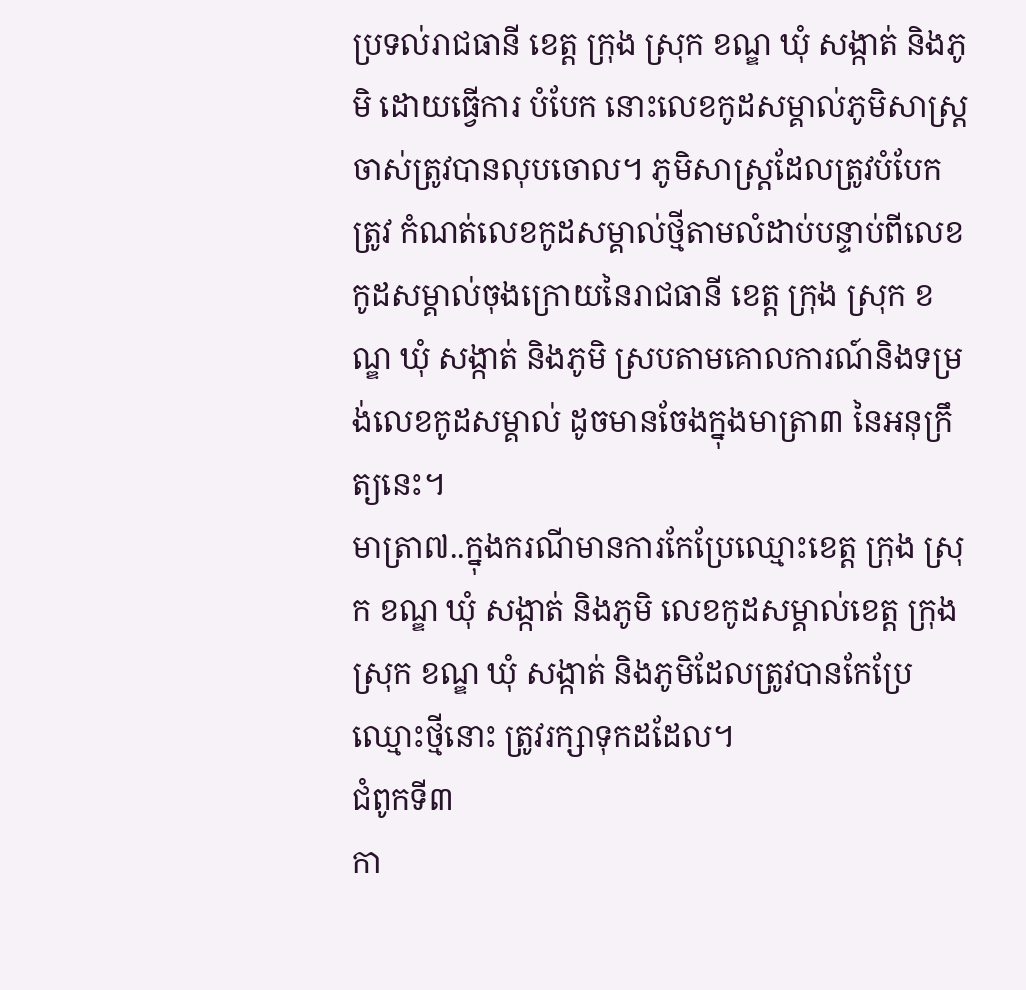ប្រទល់រាជធានី ខេត្ត ក្រុង ស្រុក ខណ្ឌ ឃុំ សង្កាត់ និងភូមិ ដោយធ្វើការ បំបែក នោះលេខកូដសម្គាល់ភូមិសាស្រ្តចាស់ត្រូវបានលុបចោល។ ភូមិសាស្ត្រដែលត្រូវបំបែក ត្រូវ កំណត់លេខកូដសម្គាល់ថ្មីតាមលំដាប់បន្ទាប់ពីលេខកូដសម្គាល់ចុងក្រោយនៃរាជធានី ខេត្ត ក្រុង ស្រុក ខណ្ឌ ឃុំ សង្កាត់ និងភូមិ ស្របតាមគោលការណ៍និងទម្រង់លេខកូដសម្គាល់ ដូចមានចែងក្នុងមាត្រា៣ នៃអនុក្រឹត្យនេះ។
មាត្រា៧..ក្នុងករណីមានការកែប្រែឈ្មោះខេត្ត ក្រុង ស្រុក ខណ្ឌ ឃុំ សង្កាត់ និងភូមិ លេខកូដសម្គាល់ខេត្ត ក្រុង ស្រុក ខណ្ឌ ឃុំ សង្កាត់ និងភូមិដែលត្រូវបានកែប្រែឈ្មោះថ្មីនោះ ត្រូវរក្សាទុកដដែល។
ជំពូកទី៣
កា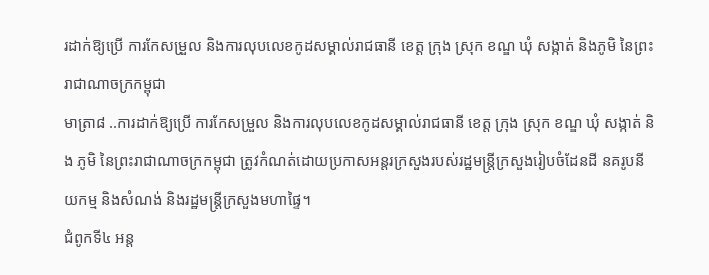រដាក់ឱ្យប្រើ ការកែសម្រួល និងការលុបលេខកូដសម្គាល់រាជធានី ខេត្ត ក្រុង ស្រុក ខណ្ឌ ឃុំ សង្កាត់ និងភូមិ នៃព្រះរាជាណាចក្រកម្ពុជា
មាត្រា៨ ..ការដាក់ឱ្យប្រើ ការកែសម្រួល និងការលុបលេខកូដសម្គាល់រាជធានី ខេត្ត ក្រុង ស្រុក ខណ្ឌ ឃុំ សង្កាត់ និង ភូមិ នៃព្រះរាជាណាចក្រកម្ពុជា ត្រូវកំណត់ដោយប្រកាសអន្តរក្រសួងរបស់រដ្ឋមន្ត្រីក្រសួងរៀបចំដែនដី នគរូបនីយកម្ម និងសំណង់ និងរដ្ឋមន្ត្រីក្រសួងមហាផ្ទៃ។
ជំពូកទី៤ អន្ត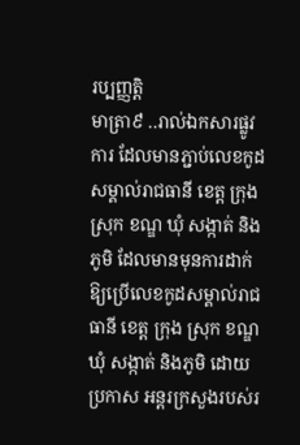រប្បញ្ញត្តិ
មាត្រា៩ ..រាល់ឯកសារផ្លូវការ ដែលមានភ្ជាប់លេខកូដសម្គាល់រាជធានី ខេត្ត ក្រុង ស្រុក ខណ្ឌ ឃុំ សង្កាត់ និងភូមិ ដែលមានមុនការដាក់ឱ្យប្រើលេខកូដសម្គាល់រាជធានី ខេត្ត ក្រុង ស្រុក ខណ្ឌ ឃុំ សង្កាត់ និងភូមិ ដោយប្រកាស អន្តរក្រសួងរបស់រ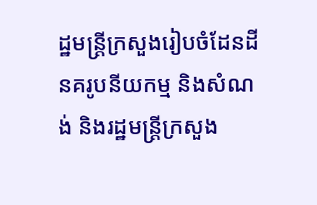ដ្ឋមន្ត្រីក្រសួងរៀបចំដែនដី នគរូបនីយកម្ម និងសំណង់ និងរដ្ឋមន្ត្រីក្រសួង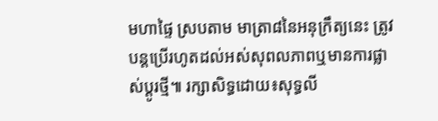មហាផ្ទៃ ស្របតាម មាត្រា៨នៃអនុក្រឹត្យនេះ ត្រូវបន្តប្រើរហូតដល់អស់សុពលភាពឬមានការផ្លាស់ប្តូរថ្មី៕ រក្សាសិទ្ធដោយ៖សុទ្ធលី